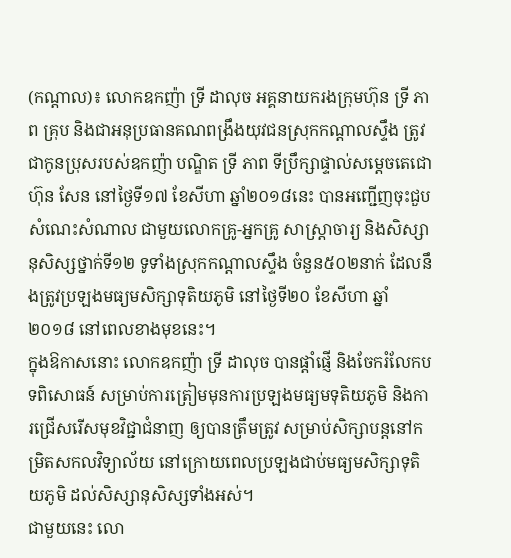(កណ្ដាល)៖ លោកឧកញ៉ា ទ្រី ដាលុច អគ្គនាយករងក្រុមហ៊ុន ទ្រី ភាព គ្រុប និងជាអនុប្រធានគណពង្រឹងយុវជនស្រុកកណ្តាលស្ទឹង ត្រូវជាកូនប្រុសរបស់ឧកញ៉ា បណ្ឌិត ទ្រី ភាព ទីប្រឹក្សាផ្ទាល់សម្ដេចតេជោ ហ៊ុន សែន នៅថ្ងៃទី១៧ ខែសីហា ឆ្នាំ២០១៨នេះ បានអញ្ជើញចុះជួបសំណេះសំណាល ជាមួយលោកគ្រូ-អ្នកគ្រូ សាស្រ្តាចារ្យ និងសិស្សានុសិស្សថ្នាក់ទី១២ ទូទាំងស្រុកកណ្ដាលស្ទឹង ចំនួន៥០២នាក់ ដែលនឹងត្រូវប្រឡងមធ្យមសិក្សាទុតិយភូមិ នៅថ្ងៃទី២០ ខែសីហា ឆ្នាំ២០១៨ នៅពេលខាងមុខនេះ។
ក្នុងឱកាសនោះ លោកឧកញ៉ា ទ្រី ដាលុច បានផ្ដាំផ្ញើ និងចែករំលែកបទពិសោធន៍ សម្រាប់ការត្រៀមមុនការប្រឡងមធ្យមទុតិយភូមិ និងការជ្រើសរើសមុខវិជ្ជាជំនាញ ឲ្យបានត្រឹមត្រូវ សម្រាប់សិក្សាបន្តនៅកម្រិតសកលវិទ្យាល័យ នៅក្រោយពេលប្រឡងជាប់មធ្យមសិក្សាទុតិយភូមិ ដល់សិស្សានុសិស្សទាំងអស់។
ជាមួយនេះ លោ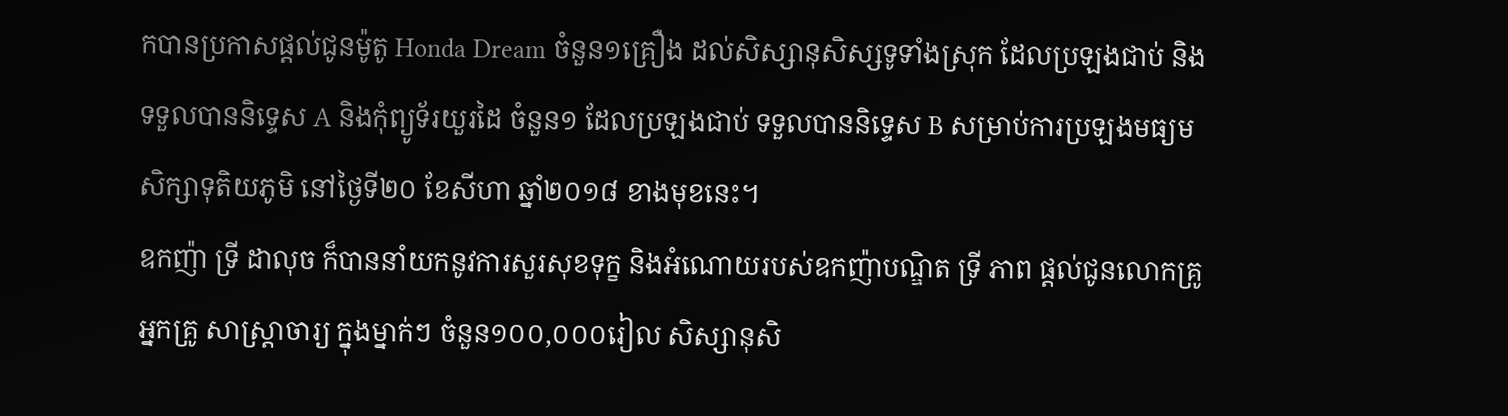កបានប្រកាសផ្ដល់ជូនម៉ូតូ Honda Dream ចំនួន១គ្រឿង ដល់សិស្សានុសិស្សទូទាំងស្រុក ដែលប្រឡងជាប់ និងទទួលបាននិទ្ទេស A និងកុំព្យូទ័រយួរដៃ ចំនួន១ ដែលប្រឡងជាប់ ទទួលបាននិទ្ទេស B សម្រាប់ការប្រឡងមធ្យមសិក្សាទុតិយភូមិ នៅថ្ងៃទី២០ ខែសីហា ឆ្នាំ២០១៨ ខាងមុខនេះ។
ឧកញ៉ា ទ្រី ដាលុច ក៏បាននាំយកនូវការសួរសុខទុក្ខ និងអំណោយរបស់ឧកញ៉ាបណ្ឌិត ទ្រី ភាព ផ្តល់ជូនលោកគ្រូ អ្នកគ្រូ សាស្ត្រាចារ្យ ក្នុងម្នាក់ៗ ចំនួន១០០,០០០រៀល សិស្សានុសិ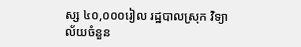ស្ស ៤០,០០០រៀល រដ្ឋបាលស្រុក វិទ្យាល័យចំនួន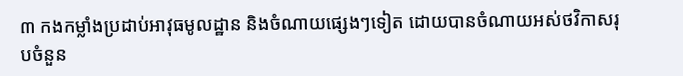៣ កងកម្លាំងប្រដាប់អាវុធមូលដ្ឋាន និងចំណាយផ្សេងៗទៀត ដោយបានចំណាយអស់ថវិកាសរុបចំនួន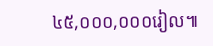៤៥,០០០,០០០រៀល៕